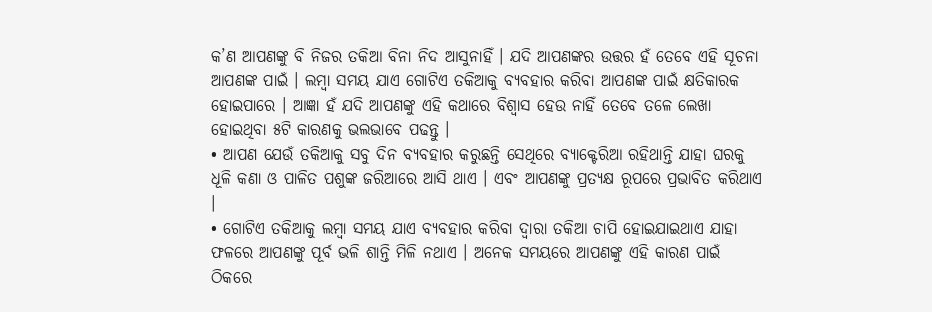କ’ଣ ଆପଣଙ୍କୁ ବି ନିଜର ତକିଆ ବିନା ନିଦ ଆସୁନାହିଁ । ଯଦି ଆପଣଙ୍କର ଉତ୍ତର ହଁ ତେବେ ଏହି ସୂଚନା ଆପଣଙ୍କ ପାଇଁ । ଲମ୍ବା ସମୟ ଯାଏ ଗୋଟିଏ ତକିଆକୁ ବ୍ୟବହାର କରିବା ଆପଣଙ୍କ ପାଇଁ କ୍ଷତିକାରକ ହୋଇପାରେ । ଆଜ୍ଞା ହଁ ଯଦି ଆପଣଙ୍କୁ ଏହି କଥାରେ ବିଶ୍ବାସ ହେଉ ନାହିଁ ତେବେ ତଳେ ଲେଖା ହୋଇଥିବା ୫ଟି କାରଣକୁ ଭଲଭାବେ ପଢନ୍ତୁ ।
• ଆପଣ ଯେଉଁ ତକିଆକୁ ସବୁ ଦିନ ବ୍ୟବହାର କରୁଛନ୍ତି ସେଥିରେ ବ୍ୟାକ୍ଟେରିଆ ରହିଥାନ୍ତି ଯାହା ଘରକୁ ଧୂଳି କଣା ଓ ପାଳିତ ପଶୁଙ୍କ ଜରିଆରେ ଆସି ଥାଏ । ଏବଂ ଆପଣଙ୍କୁ ପ୍ରତ୍ୟକ୍ଷ ରୂପରେ ପ୍ରଭାବିତ କରିଥାଏ ।
• ଗୋଟିଏ ତକିଆକୁ ଲମ୍ବା ସମୟ ଯାଏ ବ୍ୟବହାର କରିବା ଦ୍ବାରା ତକିଆ ଚାପି ହୋଇଯାଇଥାଏ ଯାହା ଫଳରେ ଆପଣଙ୍କୁ ପୂର୍ବ ଭଳି ଶାନ୍ତି ମିଳି ନଥାଏ । ଅନେକ ସମୟରେ ଆପଣଙ୍କୁ ଏହି କାରଣ ପାଇଁ ଠିକରେ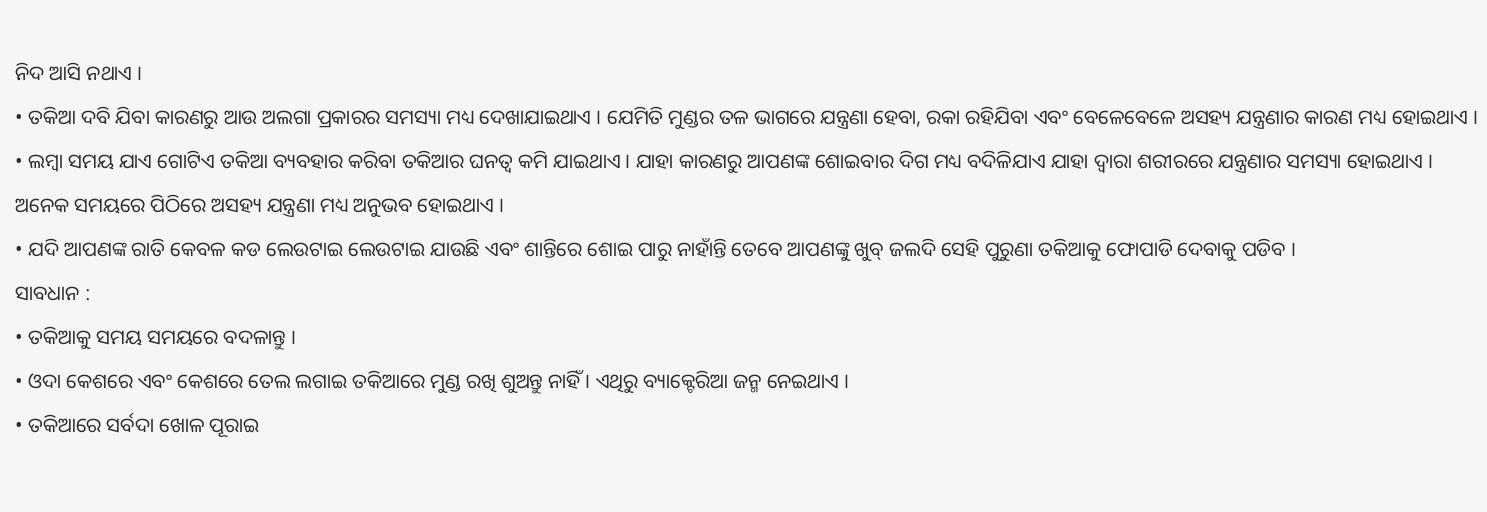ନିଦ ଆସି ନଥାଏ ।
• ତକିଆ ଦବି ଯିବା କାରଣରୁ ଆଉ ଅଲଗା ପ୍ରକାରର ସମସ୍ୟା ମଧ୍ୟ ଦେଖାଯାଇଥାଏ । ଯେମିତି ମୁଣ୍ଡର ତଳ ଭାଗରେ ଯନ୍ତ୍ରଣା ହେବା, ରକା ରହିଯିବା ଏବଂ ବେଳେବେଳେ ଅସହ୍ୟ ଯନ୍ତ୍ରଣାର କାରଣ ମଧ୍ୟ ହୋଇଥାଏ ।
• ଲମ୍ବା ସମୟ ଯାଏ ଗୋଟିଏ ତକିଆ ବ୍ୟବହାର କରିବା ତକିଆର ଘନତ୍ବ କମି ଯାଇଥାଏ । ଯାହା କାରଣରୁ ଆପଣଙ୍କ ଶୋଇବାର ଦିଗ ମଧ୍ୟ ବଦିଳିଯାଏ ଯାହା ଦ୍ବାରା ଶରୀରରେ ଯନ୍ତ୍ରଣାର ସମସ୍ୟା ହୋଇଥାଏ । ଅନେକ ସମୟରେ ପିଠିରେ ଅସହ୍ୟ ଯନ୍ତ୍ରଣା ମଧ୍ୟ ଅନୁଭବ ହୋଇଥାଏ ।
• ଯଦି ଆପଣଙ୍କ ରାତି କେବଳ କଡ ଲେଉଟାଇ ଲେଉଟାଇ ଯାଉଛି ଏବଂ ଶାନ୍ତିରେ ଶୋଇ ପାରୁ ନାହାଁନ୍ତି ତେବେ ଆପଣଙ୍କୁ ଖୁବ୍ ଜଲଦି ସେହି ପୁରୁଣା ତକିଆକୁ ଫୋପାଡି ଦେବାକୁ ପଡିବ ।
ସାବଧାନ :
• ତକିଆକୁ ସମୟ ସମୟରେ ବଦଳାନ୍ତୁ ।
• ଓଦା କେଶରେ ଏବଂ କେଶରେ ତେଲ ଲଗାଇ ତକିଆରେ ମୁଣ୍ଡ ରଖି ଶୁଅନ୍ତୁ ନାହିଁ । ଏଥିରୁ ବ୍ୟାକ୍ଟେରିଆ ଜନ୍ମ ନେଇଥାଏ ।
• ତକିଆରେ ସର୍ବଦା ଖୋଳ ପୂରାଇ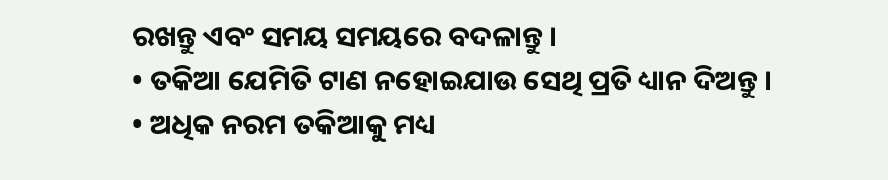ରଖନ୍ତୁ ଏବଂ ସମୟ ସମୟରେ ବଦଳାନ୍ତୁ ।
• ତକିଆ ଯେମିତି ଟାଣ ନହୋଇଯାଉ ସେଥି ପ୍ରତି ଧ୍ୟାନ ଦିଅନ୍ତୁ ।
• ଅଧିକ ନରମ ତକିଆକୁ ମଧ୍ୟ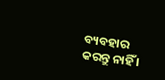ବ୍ୟବହାର କରନ୍ତୁ ନାହିଁ ।